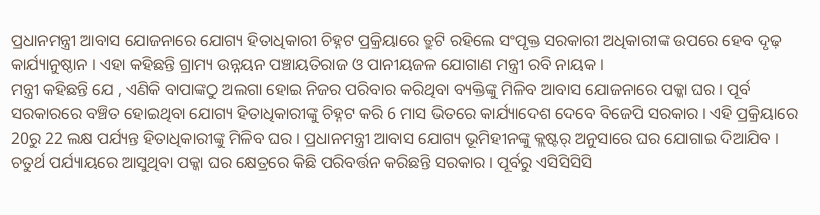ପ୍ରଧାନମନ୍ତ୍ରୀ ଆବାସ ଯୋଜନାରେ ଯୋଗ୍ୟ ହିତାଧିକାରୀ ଚିହ୍ନଟ ପ୍ରକ୍ରିୟାରେ ତ୍ରୁଟି ରହିଲେ ସଂପୃକ୍ତ ସରକାରୀ ଅଧିକାରୀଙ୍କ ଉପରେ ହେବ ଦୃଢ଼ କାର୍ଯ୍ୟାନୁଷ୍ଠାନ । ଏହା କହିଛନ୍ତି ଗ୍ରାମ୍ୟ ଉନ୍ନୟନ ପଞ୍ଚାୟତିରାଜ ଓ ପାନୀୟଜଳ ଯୋଗାଣ ମନ୍ତ୍ରୀ ରବି ନାୟକ ।
ମନ୍ତ୍ରୀ କହିଛନ୍ତି ଯେ , ଏଣିକି ବାପାଙ୍କଠୁ ଅଲଗା ହୋଇ ନିଜର ପରିବାର କରିଥିବା ବ୍ୟକ୍ତିଙ୍କୁ ମିଳିବ ଆବାସ ଯୋଜନାରେ ପକ୍କା ଘର । ପୂର୍ବ ସରକାରରେ ବଞ୍ଚିତ ହୋଇଥିବା ଯୋଗ୍ୟ ହିତାଧିକାରୀଙ୍କୁ ଚିହ୍ନଟ କରି 6 ମାସ ଭିତରେ କାର୍ଯ୍ୟାଦେଶ ଦେବେ ବିଜେପି ସରକାର । ଏହି ପ୍ରକ୍ରିୟାରେ 20ରୁ 22 ଲକ୍ଷ ପର୍ଯ୍ୟନ୍ତ ହିତାଧିକାରୀଙ୍କୁ ମିଳିବ ଘର । ପ୍ରଧାନମନ୍ତ୍ରୀ ଆବାସ ଯୋଗ୍ୟ ଭୂମିହୀନଙ୍କୁ କ୍ଲଷ୍ଟର୍ ଅନୁସାରେ ଘର ଯୋଗାଇ ଦିଆଯିବ । ଚତୁର୍ଥ ପର୍ଯ୍ୟାୟରେ ଆସୁଥିବା ପକ୍କା ଘର କ୍ଷେତ୍ରରେ କିଛି ପରିବର୍ତ୍ତନ କରିଛନ୍ତି ସରକାର । ପୂର୍ବରୁ ଏସିସିସିସି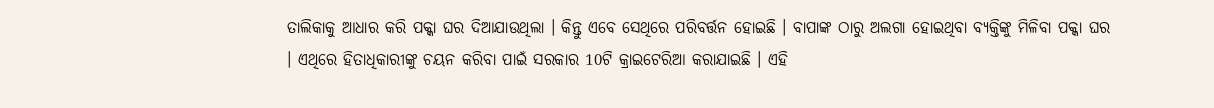ତାଲିକାକୁ ଆଧାର କରି ପକ୍କା ଘର ଦିଆଯାଉଥିଲା । କିନ୍ତୁ ଏବେ ସେଥିରେ ପରିବର୍ତ୍ତନ ହୋଇଛି । ବାପାଙ୍କ ଠାରୁ ଅଲଗା ହୋଇଥିବା ବ୍ୟକ୍ତିଙ୍କୁ ମିଳିବା ପକ୍କା ଘର । ଏଥିରେ ହିତାଧିକାରୀଙ୍କୁ ଚୟନ କରିବା ପାଇଁ ସରକାର 10ଟି କ୍ରାଇଟେରିଆ କରାଯାଇଛି । ଏହି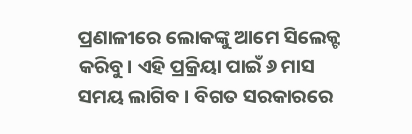ପ୍ରଣାଳୀରେ ଲୋକଙ୍କୁ ଆମେ ସିଲେକ୍ଟ କରିବୁ। ଏହି ପ୍ରକ୍ରିୟା ପାଇଁ ୬ ମାସ ସମୟ ଲାଗିବ । ବିଗତ ସରକାରରେ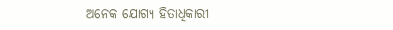ଅନେକ ଯୋଗ୍ୟ ହିତାଧିକାରୀ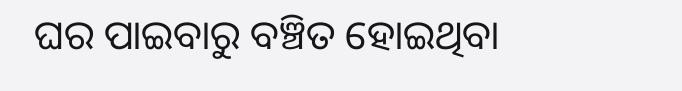ଘର ପାଇବାରୁ ବଞ୍ଚିତ ହୋଇଥିବା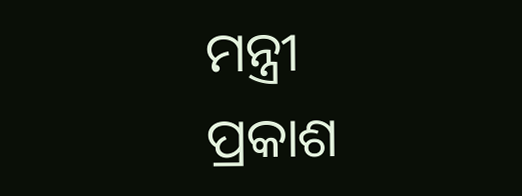ମନ୍ତ୍ରୀ ପ୍ରକାଶ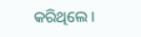କରିଥିଲେ ।